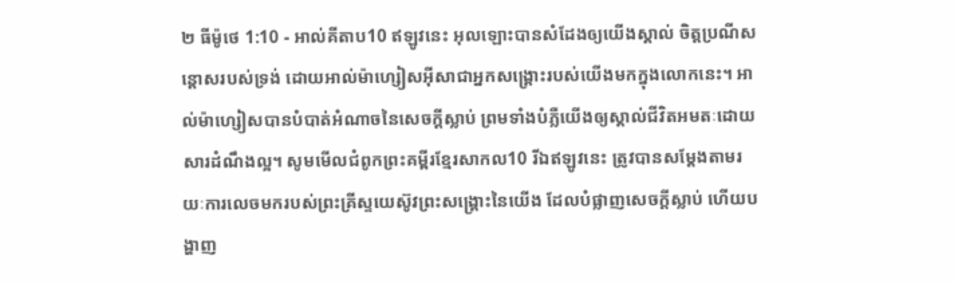២ ធីម៉ូថេ 1:10 - អាល់គីតាប10 ឥឡូវនេះ អុលឡោះបានសំដែងឲ្យយើងស្គាល់ ចិត្តប្រណីសន្ដោសរបស់ទ្រង់ ដោយអាល់ម៉ាហ្សៀសអ៊ីសាជាអ្នកសង្គ្រោះរបស់យើងមកក្នុងលោកនេះ។ អាល់ម៉ាហ្សៀសបានបំបាត់អំណាចនៃសេចក្ដីស្លាប់ ព្រមទាំងបំភ្លឺយើងឲ្យស្គាល់ជីវិតអមតៈដោយសារដំណឹងល្អ។ សូមមើលជំពូកព្រះគម្ពីរខ្មែរសាកល10 រីឯឥឡូវនេះ ត្រូវបានសម្ដែងតាមរយៈការលេចមករបស់ព្រះគ្រីស្ទយេស៊ូវព្រះសង្គ្រោះនៃយើង ដែលបំផ្លាញសេចក្ដីស្លាប់ ហើយបង្ហាញ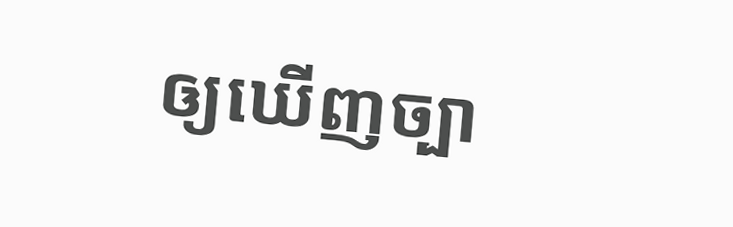ឲ្យឃើញច្បា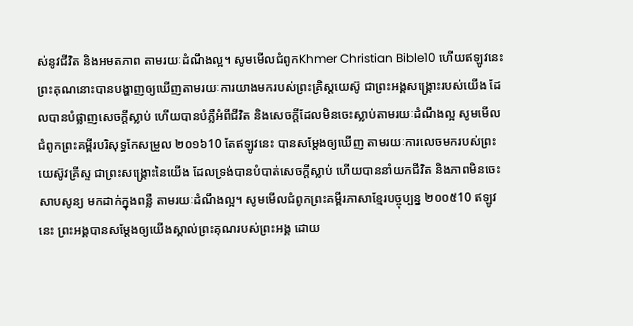ស់នូវជីវិត និងអមតភាព តាមរយៈដំណឹងល្អ។ សូមមើលជំពូកKhmer Christian Bible10 ហើយឥឡូវនេះ ព្រះគុណនោះបានបង្ហាញឲ្យឃើញតាមរយៈការយាងមករបស់ព្រះគ្រិស្ដយេស៊ូ ជាព្រះអង្គសង្គ្រោះរបស់យើង ដែលបានបំផ្លាញសេចក្ដីស្លាប់ ហើយបានបំភ្លឺអំពីជីវិត និងសេចក្ដីដែលមិនចេះស្លាប់តាមរយៈដំណឹងល្អ សូមមើលជំពូកព្រះគម្ពីរបរិសុទ្ធកែសម្រួល ២០១៦10 តែឥឡូវនេះ បានសម្តែងឲ្យឃើញ តាមរយៈការលេចមករបស់ព្រះយេស៊ូវគ្រីស្ទ ជាព្រះសង្គ្រោះនៃយើង ដែលទ្រង់បានបំបាត់សេចក្ដីស្លាប់ ហើយបាននាំយកជីវិត និងភាពមិនចេះសាបសូន្យ មកដាក់ក្នុងពន្លឺ តាមរយៈដំណឹងល្អ។ សូមមើលជំពូកព្រះគម្ពីរភាសាខ្មែរបច្ចុប្បន្ន ២០០៥10 ឥឡូវនេះ ព្រះអង្គបានសម្តែងឲ្យយើងស្គាល់ព្រះគុណរបស់ព្រះអង្គ ដោយ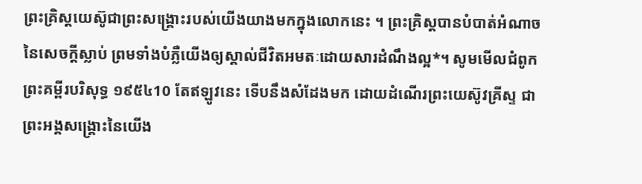ព្រះគ្រិស្តយេស៊ូជាព្រះសង្គ្រោះរបស់យើងយាងមកក្នុងលោកនេះ ។ ព្រះគ្រិស្តបានបំបាត់អំណាចនៃសេចក្ដីស្លាប់ ព្រមទាំងបំភ្លឺយើងឲ្យស្គាល់ជីវិតអមតៈដោយសារដំណឹងល្អ*។ សូមមើលជំពូកព្រះគម្ពីរបរិសុទ្ធ ១៩៥៤10 តែឥឡូវនេះ ទើបនឹងសំដែងមក ដោយដំណើរព្រះយេស៊ូវគ្រីស្ទ ជាព្រះអង្គសង្គ្រោះនៃយើង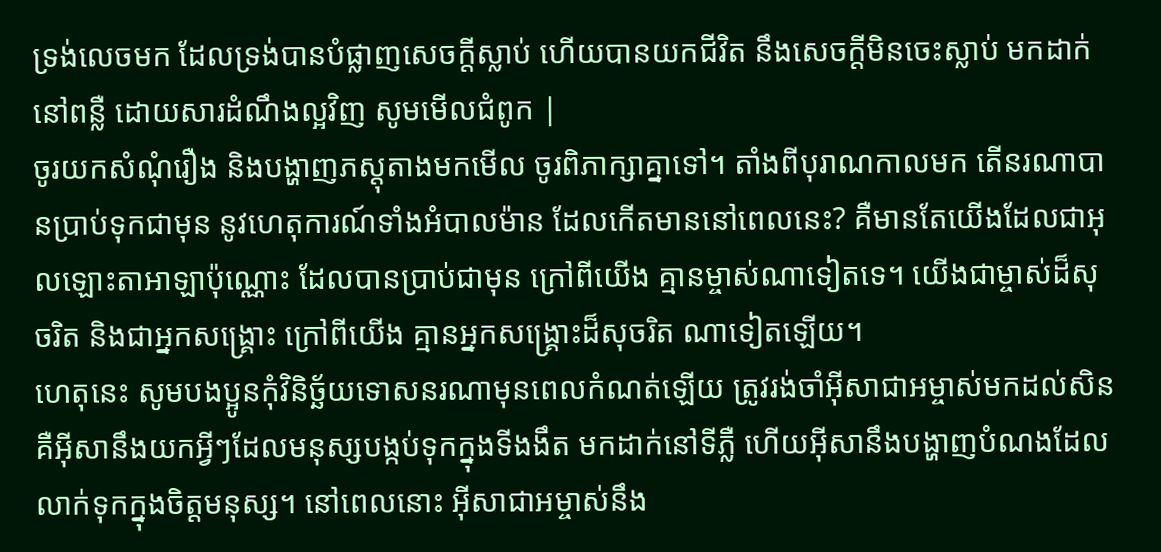ទ្រង់លេចមក ដែលទ្រង់បានបំផ្លាញសេចក្ដីស្លាប់ ហើយបានយកជីវិត នឹងសេចក្ដីមិនចេះស្លាប់ មកដាក់នៅពន្លឺ ដោយសារដំណឹងល្អវិញ សូមមើលជំពូក |
ចូរយកសំណុំរឿង និងបង្ហាញភស្តុតាងមកមើល ចូរពិភាក្សាគ្នាទៅ។ តាំងពីបុរាណកាលមក តើនរណាបានប្រាប់ទុកជាមុន នូវហេតុការណ៍ទាំងអំបាលម៉ាន ដែលកើតមាននៅពេលនេះ? គឺមានតែយើងដែលជាអុលឡោះតាអាឡាប៉ុណ្ណោះ ដែលបានប្រាប់ជាមុន ក្រៅពីយើង គ្មានម្ចាស់ណាទៀតទេ។ យើងជាម្ចាស់ដ៏សុចរិត និងជាអ្នកសង្គ្រោះ ក្រៅពីយើង គ្មានអ្នកសង្គ្រោះដ៏សុចរិត ណាទៀតឡើយ។
ហេតុនេះ សូមបងប្អូនកុំវិនិច្ឆ័យទោសនរណាមុនពេលកំណត់ឡើយ ត្រូវរង់ចាំអ៊ីសាជាអម្ចាស់មកដល់សិន គឺអ៊ីសានឹងយកអ្វីៗដែលមនុស្សបង្កប់ទុកក្នុងទីងងឹត មកដាក់នៅទីភ្លឺ ហើយអ៊ីសានឹងបង្ហាញបំណងដែលលាក់ទុកក្នុងចិត្ដមនុស្ស។ នៅពេលនោះ អ៊ីសាជាអម្ចាស់នឹង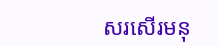សរសើរមនុ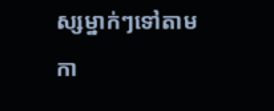ស្សម្នាក់ៗទៅតាមកា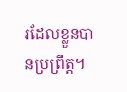រដែលខ្លួនបានប្រព្រឹត្ដ។